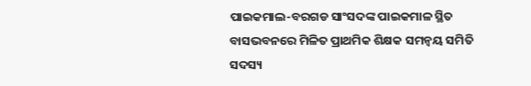ପାଇକମାଲ-ବରଗଡ ସାଂସଦଙ୍କ ପାଇକମାଳ ସ୍ଥିତ ବାସଭବନରେ ମିଳିତ ପ୍ରାଥମିକ ଶିକ୍ଷକ ସମନ୍ୱୟ ସମିତି ସଦସ୍ୟ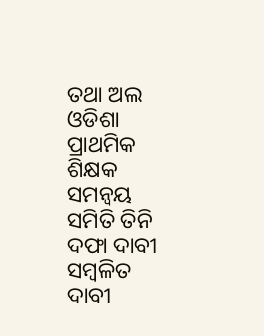ତଥା ଅଲ ଓଡିଶା ପ୍ରାଥମିକ ଶିକ୍ଷକ ସମନ୍ୱୟ ସମିତି ତିନି ଦଫା ଦାବୀ ସମ୍ବଳିତ ଦାବୀ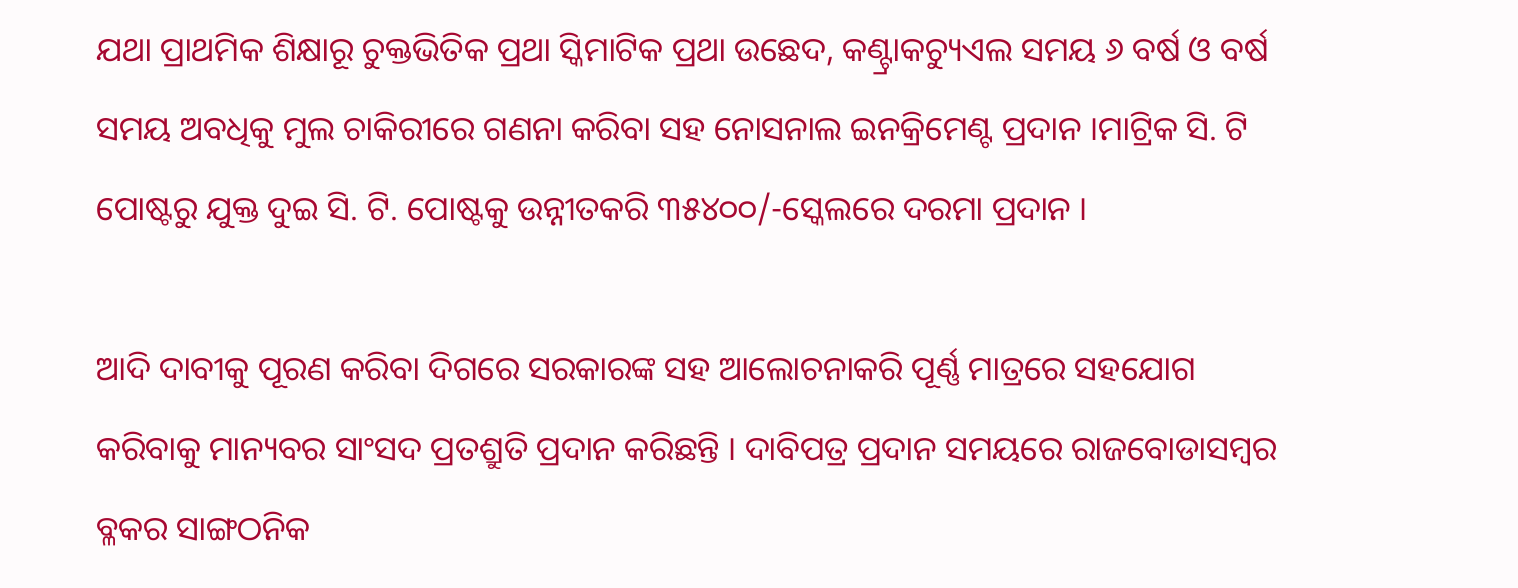ଯଥା ପ୍ରାଥମିକ ଶିକ୍ଷାରୂ ଚୁକ୍ତଭିତିକ ପ୍ରଥା ସ୍କିମାଟିକ ପ୍ରଥା ଉଛେଦ, କଣ୍ଟ୍ରାକଚ୍ୟୁଏଲ ସମୟ ୬ ବର୍ଷ ଓ ବର୍ଷ ସମୟ ଅବଧିକୁ ମୁଲ ଚାକିରୀରେ ଗଣନା କରିବା ସହ ନୋସନାଲ ଇନକ୍ରିମେଣ୍ଟ ପ୍ରଦାନ ।ମାଟ୍ରିକ ସି. ଟି ପୋଷ୍ଟରୁ ଯୁକ୍ତ ଦୁଇ ସି. ଟି. ପୋଷ୍ଟକୁ ଉନ୍ନୀତକରି ୩୫୪୦୦/-ସ୍କେଲରେ ଦରମା ପ୍ରଦାନ ।

ଆଦି ଦାବୀକୁ ପୂରଣ କରିବା ଦିଗରେ ସରକାରଙ୍କ ସହ ଆଲୋଚନାକରି ପୂର୍ଣ୍ଣ ମାତ୍ରରେ ସହଯୋଗ କରିବାକୁ ମାନ୍ୟବର ସାଂସଦ ପ୍ରତଶ୍ରୁତି ପ୍ରଦାନ କରିଛନ୍ତି । ଦାବିପତ୍ର ପ୍ରଦାନ ସମୟରେ ରାଜବୋଡାସମ୍ବର ବ୍ଳକର ସାଙ୍ଗଠନିକ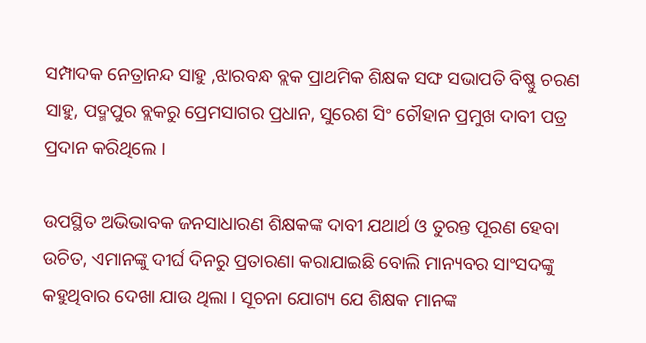ସମ୍ପାଦକ ନେତ୍ରାନନ୍ଦ ସାହୁ ,ଝାରବନ୍ଧ ବ୍ଲକ ପ୍ରାଥମିକ ଶିକ୍ଷକ ସଙ୍ଘ ସଭାପତି ବିଷ୍ଣୁ ଚରଣ ସାହୁ, ପଦ୍ମପୁର ବ୍ଲକରୁ ପ୍ରେମସାଗର ପ୍ରଧାନ, ସୁରେଶ ସିଂ ଚୌହାନ ପ୍ରମୁଖ ଦାବୀ ପତ୍ର ପ୍ରଦାନ କରିଥିଲେ ।

ଉପସ୍ଥିତ ଅଭିଭାବକ ଜନସାଧାରଣ ଶିକ୍ଷକଙ୍କ ଦାବୀ ଯଥାର୍ଥ ଓ ତୁରନ୍ତ ପୂରଣ ହେବା ଉଚିତ, ଏମାନଙ୍କୁ ଦୀର୍ଘ ଦିନରୁ ପ୍ରତାରଣା କରାଯାଇଛି ବୋଲି ମାନ୍ୟବର ସାଂସଦଙ୍କୁ କହୁଥିବାର ଦେଖା ଯାଉ ଥିଲା । ସୂଚନା ଯୋଗ୍ୟ ଯେ ଶିକ୍ଷକ ମାନଙ୍କ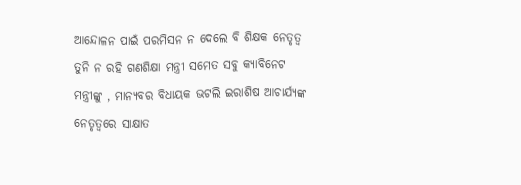ଆନ୍ଦୋଳନ ପାଇଁ ପରମିସନ ନ ଦେଲେ ବି ଶିକ୍ଷକ ନେତୃତ୍ୱ ତୁନି ନ ରହି ଗଣଶିକ୍ଷା ମନ୍ତ୍ରୀ ସମେତ ସବୁ କ୍ୟାବିନେଟ ମନ୍ତ୍ରୀଙ୍କୁ , ମାନ୍ୟବର ବିଧାୟକ ଭଟଲି ଇରାଶିଷ ଆଚାର୍ଯ୍ୟଙ୍କ ନେତୃତ୍ୱରେ ସାକ୍ଷାତ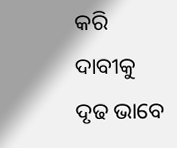କରି ଦାବୀକୁ ଦୃଢ ଭାବେ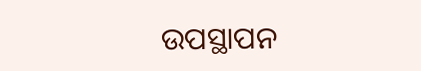ଉପସ୍ଥାପନ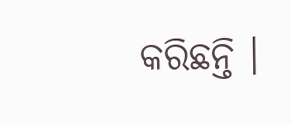କରିଛନ୍ତି ।